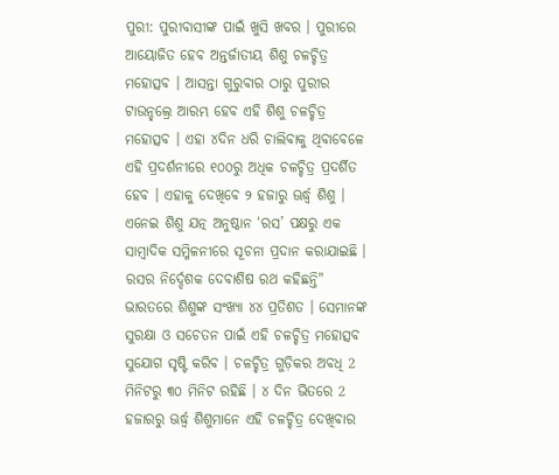ପୁରୀ: ପୁରୀବାସୀଙ୍କ ପାଇଁ ଖୁସି ଖବର । ପୁରୀରେ ଆୟୋଜିତ ହେବ ଅନ୍ତର୍ଜାତୀୟ ଶିଶୁ ଚଳଚ୍ଚିତ୍ର ମହୋତ୍ସବ । ଆସନ୍ତା ଗୁରୁବାର ଠାରୁ ପୁରୀର ଟାଉନ୍ହଲ୍ରେ ଆରମ୍ଭ ହେବ ଏହି ଶିଶୁ ଚଳଚ୍ଚିତ୍ର ମହୋତ୍ସବ । ଏହା ୪ଦିନ ଧରି ଚାଲିବାକୁ ଥିବାବେଳେ ଏହି ପ୍ରଦର୍ଶନୀରେ ୧୦୦ରୁ ଅଧିକ ଚଳଚ୍ଚିତ୍ର ପ୍ରଦର୍ଶିତ ହେବ । ଏହାକୁ ଦେଖିବେ ୨ ହଜାରୁ ଊର୍ଦ୍ଧ୍ଵ ଶିଶୁ । ଏନେଇ ଶିଶୁ ଯତ୍ନ ଅନୁଷ୍ଠାନ ‘ରସ’ ପକ୍ଷରୁ ଏକ ସାମ୍ବାଦିକ ସମ୍ମିଳନୀରେ ସୂଚନା ପ୍ରଦାନ କରାଯାଇଛି ।
ରସର ନିର୍ଦ୍ଦେଶକ ଦେବାଶିଷ ରଥ କହିଛନ୍ତି" ଭାରତରେ ଶିଶୁଙ୍କ ସଂଖ୍ୟା ୪୪ ପ୍ରତିଶତ । ସେମାନଙ୍କ ସୁରକ୍ଷା ଓ ସଚେତନ ପାଇଁ ଏହି ଚଳଚ୍ଚିତ୍ର ମହୋତ୍ସବ ସୁଯୋଗ ସୃଷ୍ଟି କରିବ । ଚଳଚ୍ଚିତ୍ର ଗୁଡ଼ିକର ଅବଧି 2 ମିନିଟରୁ ୩୦ ମିନିଟ ରହିଛି । ୪ ଦିନ ଭିତରେ 2 ହଜାରରୁ ଊର୍ଦ୍ଧ୍ଵ ଶିଶୁମାନେ ଏହି ଚଳଚ୍ଚିତ୍ର ଦେଖିବାର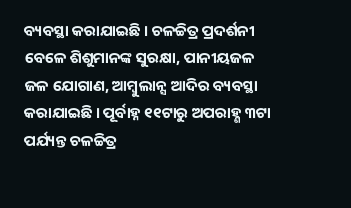ବ୍ୟବସ୍ଥା କରାଯାଇଛି । ଚଳଚ୍ଚିତ୍ର ପ୍ରଦର୍ଶନୀ ବେଳେ ଶିଶୁମାନଙ୍କ ସୁରକ୍ଷା, ପାନୀୟଜଳ ଜଳ ଯୋଗାଣ, ଆମ୍ବୁଲାନ୍ସ ଆଦିର ବ୍ୟବସ୍ଥା କରାଯାଇଛି । ପୂର୍ବାହ୍ନ ୧୧ଟାରୁ ଅପରାହ୍ଣ ୩ଟା ପର୍ଯ୍ୟନ୍ତ ଚଳଚ୍ଚିତ୍ର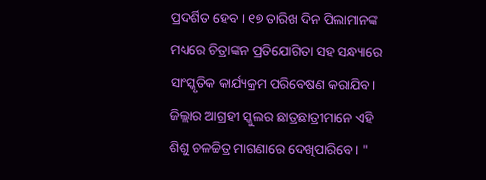ପ୍ରଦର୍ଶିତ ହେବ । ୧୭ ତାରିଖ ଦିନ ପିଲାମାନଙ୍କ ମଧ୍ୟରେ ଚିତ୍ରାଙ୍କନ ପ୍ରତିଯୋଗିତା ସହ ସନ୍ଧ୍ୟାରେ ସାଂସ୍କୃତିକ କାର୍ଯ୍ୟକ୍ରମ ପରିବେଷଣ କରାଯିବ। ଜିଲ୍ଲାର ଆଗ୍ରହୀ ସ୍କୁଲର ଛାତ୍ରଛାତ୍ରୀମାନେ ଏହି ଶିଶୁ ଚଳଚ୍ଚିତ୍ର ମାଗଣାରେ ଦେଖିପାରିବେ । "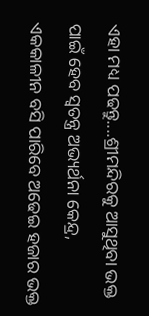ଏହା ମଧ୍ୟ ପଢନ୍ତୁ....ଶ୍ରୀମନ୍ଦିରକୁ ଆସୁଥିବା ଭକ୍ତ ପାଇଁ ହେବ ସ୍ବତନ୍ତ୍ର ଅଭ୍ୟର୍ଥନା କେନ୍ଦ୍ର, ଏକକାଳୀନ ବସି ପାରିବେ ଅଢେଇ ହଜାର ଭକ୍ତ